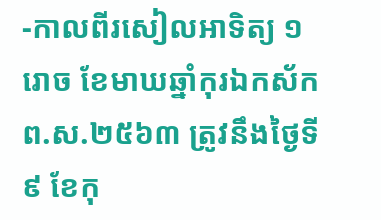-កាលពីរសៀលអាទិត្យ ១រោច ខែមាឃឆ្នាំកុរឯកស័ក ព.ស.២៥៦៣ ត្រូវនឹងថ្ងៃទី ៩ ខែកុ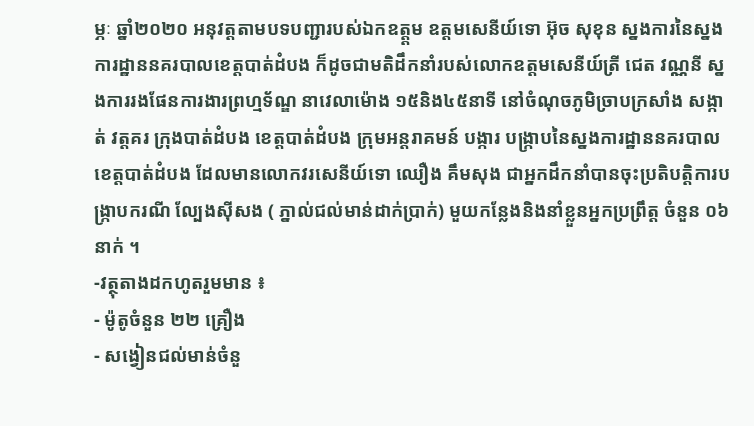ម្ភៈ ឆ្នាំ២០២០ អនុវត្តតាមបទបញ្ជារបស់ឯកឧត្ត្តម ឧត្តមសេនីយ៍ទោ អ៊ុច សុខុន ស្នងការនៃស្នងការដ្ឋាននគរបាលខេត្តបាត់ដំបង ក៏ដូចជាមតិដឹកនាំរបស់លោកឧត្តមសេនីយ៍ត្រី ជេត វណ្ណនី ស្នងការរងផែនការងារព្រហ្មទ័ណ្ឌ នាវេលាម៉ោង ១៥និង៤៥នាទី នៅចំណុចភូមិច្រាបក្រសាំង សង្កាត់ វត្តគរ ក្រុងបាត់ដំបង ខេត្តបាត់ដំបង ក្រុមអន្តរាគមន៍ បង្ការ បង្ក្រាបនៃស្នងការដ្ឋាននគរបាលខេត្តបាត់ដំបង ដែលមានលោកវរសេនីយ៍ទោ ឈឿង គឹមសុង ជាអ្នកដឹកនាំបានចុះប្រតិបត្តិការបង្ក្រាបករណី ល្បែងស៊ីសង ( ភ្នាល់ជល់មាន់ដាក់ប្រាក់) មួយកន្លែងនិងនាំខ្លួនអ្នកប្រព្រឹត្ត ចំនួន ០៦នាក់ ។
-វត្ថុតាងដកហូតរួមមាន ៖
- ម៉ូតូចំនួន ២២ គ្រឿង
- សង្វៀនជល់មាន់ចំនួ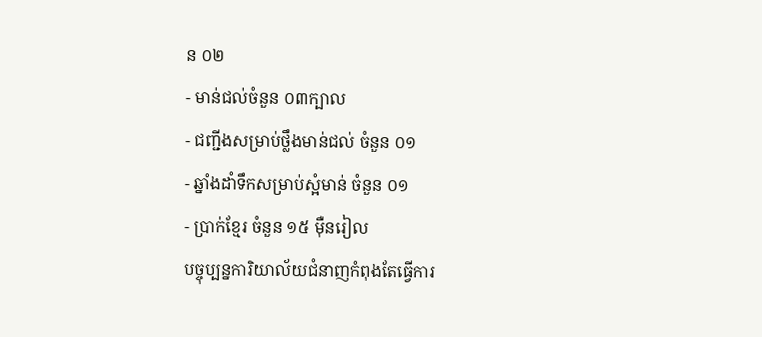ន ០២
- មាន់ជល់ចំនួន ០៣ក្បាល
- ជញ្ជីងសម្រាប់ថ្លឹងមាន់ជល់ ចំនួន ០១
- ឆ្នាំងដាំទឹកសម្រាប់ស្អំមាន់ ចំនួន ០១
- ប្រាក់ខ្មែរ ចំនួន ១៥ ម៉ឺនរៀល
បច្ចុប្បន្នការិយាល័យជំនាញកំពុងតែធ្វើការ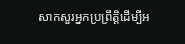សាកសួរអ្នកប្រព្រឹត្តិដេីម្បីអ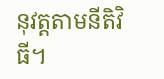នុវត្តតាមនីតិវិធី។